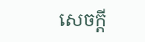សេចក្ដី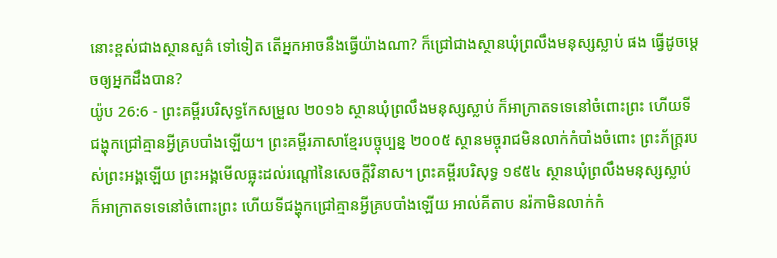នោះខ្ពស់ជាងស្ថានសួគ៌ ទៅទៀត តើអ្នកអាចនឹងធ្វើយ៉ាងណា? ក៏ជ្រៅជាងស្ថានឃុំព្រលឹងមនុស្សស្លាប់ ផង ធ្វើដូចម្តេចឲ្យអ្នកដឹងបាន?
យ៉ូប 26:6 - ព្រះគម្ពីរបរិសុទ្ធកែសម្រួល ២០១៦ ស្ថានឃុំព្រលឹងមនុស្សស្លាប់ ក៏អាក្រាតទទេនៅចំពោះព្រះ ហើយទីជង្ហុកជ្រៅគ្មានអ្វីគ្របបាំងឡើយ។ ព្រះគម្ពីរភាសាខ្មែរបច្ចុប្បន្ន ២០០៥ ស្ថានមច្ចុរាជមិនលាក់កំបាំងចំពោះ ព្រះភ័ក្ត្ររបស់ព្រះអង្គឡើយ ព្រះអង្គមើលធ្លុះដល់រណ្ដៅនៃសេចក្ដីវិនាស។ ព្រះគម្ពីរបរិសុទ្ធ ១៩៥៤ ស្ថានឃុំព្រលឹងមនុស្សស្លាប់ក៏អាក្រាតទទេនៅចំពោះព្រះ ហើយទីជង្ហុកជ្រៅគ្មានអ្វីគ្របបាំងឡើយ អាល់គីតាប នរ៉កាមិនលាក់កំ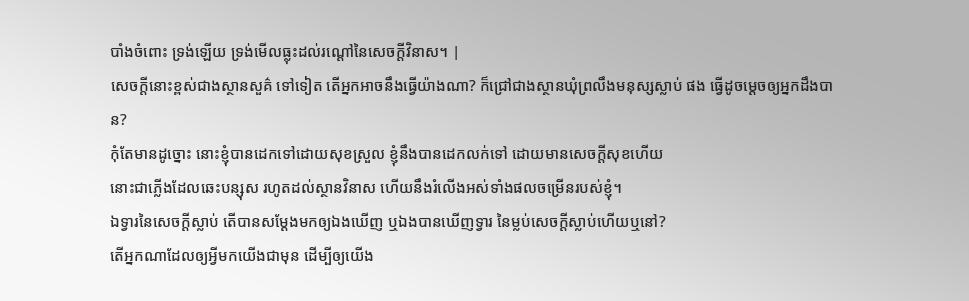បាំងចំពោះ ទ្រង់ឡើយ ទ្រង់មើលធ្លុះដល់រណ្ដៅនៃសេចក្ដីវិនាស។ |
សេចក្ដីនោះខ្ពស់ជាងស្ថានសួគ៌ ទៅទៀត តើអ្នកអាចនឹងធ្វើយ៉ាងណា? ក៏ជ្រៅជាងស្ថានឃុំព្រលឹងមនុស្សស្លាប់ ផង ធ្វើដូចម្តេចឲ្យអ្នកដឹងបាន?
កុំតែមានដូច្នោះ នោះខ្ញុំបានដេកទៅដោយសុខស្រួល ខ្ញុំនឹងបានដេកលក់ទៅ ដោយមានសេចក្ដីសុខហើយ
នោះជាភ្លើងដែលឆេះបន្សុស រហូតដល់ស្ថានវិនាស ហើយនឹងរំលើងអស់ទាំងផលចម្រើនរបស់ខ្ញុំ។
ឯទ្វារនៃសេចក្ដីស្លាប់ តើបានសម្ដែងមកឲ្យឯងឃើញ ឬឯងបានឃើញទ្វារ នៃម្លប់សេចក្ដីស្លាប់ហើយឬនៅ?
តើអ្នកណាដែលឲ្យអ្វីមកយើងជាមុន ដើម្បីឲ្យយើង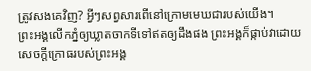ត្រូវសងគេវិញ? អ្វីៗសព្វសារពើនៅក្រោមមេឃជារបស់យើង។
ព្រះអង្គលើកភ្នំឲ្យឃ្លាតចាកទីទៅឥតឲ្យដឹងផង ព្រះអង្គក៏ផ្កាប់វាដោយសេចក្ដីក្រោធរបស់ព្រះអង្គ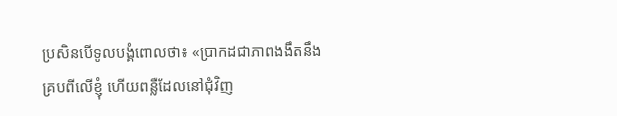ប្រសិនបើទូលបង្គំពោលថា៖ «ប្រាកដជាភាពងងឹតនឹងគ្របពីលើខ្ញុំ ហើយពន្លឺដែលនៅជុំវិញ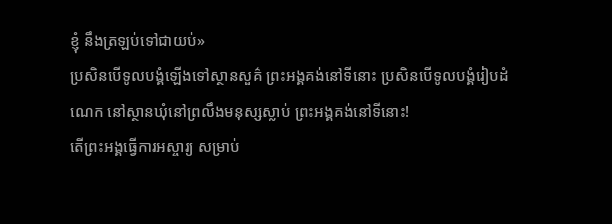ខ្ញុំ នឹងត្រឡប់ទៅជាយប់»
ប្រសិនបើទូលបង្គំឡើងទៅស្ថានសួគ៌ ព្រះអង្គគង់នៅទីនោះ ប្រសិនបើទូលបង្គំរៀបដំណេក នៅស្ថានឃុំនៅព្រលឹងមនុស្សស្លាប់ ព្រះអង្គគង់នៅទីនោះ!
តើព្រះអង្គធ្វើការអស្ចារ្យ សម្រាប់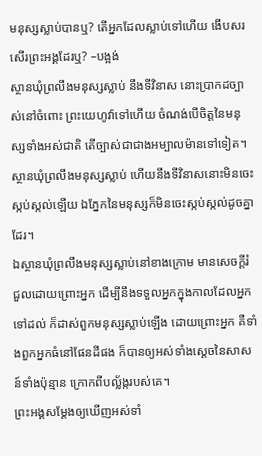មនុស្សស្លាប់បានឬ? តើអ្នកដែលស្លាប់ទៅហើយ ងើបសរសើរព្រះអង្គដែរឬ? –បង្អង់
ស្ថានឃុំព្រលឹងមនុស្សស្លាប់ នឹងទីវិនាស នោះប្រាកដច្បាស់នៅចំពោះ ព្រះយេហូវ៉ាទៅហើយ ចំណង់បើចិត្តនៃមនុស្សទាំងអស់ជាតិ តើច្បាស់ជាជាងអម្បាលម៉ានទៅទៀត។
ស្ថានឃុំព្រលឹងមនុស្សស្លាប់ ហើយនឹងទីវិនាសនោះមិនចេះស្កប់ស្កល់ឡើយ ឯភ្នែកនៃមនុស្សក៏មិនចេះស្កប់ស្កល់ដូចគ្នាដែរ។
ឯស្ថានឃុំព្រលឹងមនុស្សស្លាប់នៅខាងក្រោម មានសេចក្ដីរំជួលដោយព្រោះអ្នក ដើម្បីនឹងទទួលអ្នកក្នុងកាលដែលអ្នកទៅដល់ ក៏ដាស់ពួកមនុស្សស្លាប់ឡើង ដោយព្រោះអ្នក គឺទាំងពួកអ្នកធំនៅផែនដីផង ក៏បានឲ្យអស់ទាំងស្តេចនៃសាសន៍ទាំងប៉ុន្មាន ក្រោកពីបល្ល័ង្ករបស់គេ។
ព្រះអង្គសម្ដែងឲ្យឃើញអស់ទាំ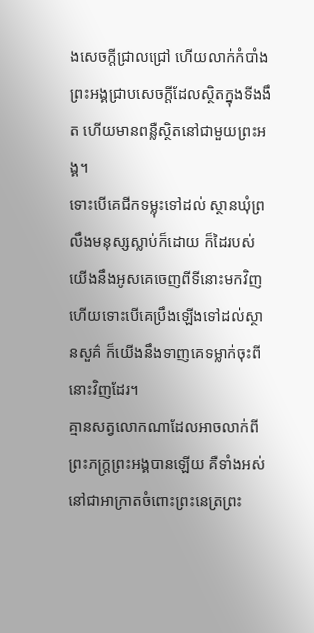ងសេចក្ដីជ្រាលជ្រៅ ហើយលាក់កំបាំង ព្រះអង្គជ្រាបសេចក្ដីដែលស្ថិតក្នុងទីងងឹត ហើយមានពន្លឺស្ថិតនៅជាមួយព្រះអង្គ។
ទោះបើគេជីកទម្លុះទៅដល់ ស្ថានឃុំព្រលឹងមនុស្សស្លាប់ក៏ដោយ ក៏ដៃរបស់យើងនឹងអូសគេចេញពីទីនោះមកវិញ ហើយទោះបើគេប្រឹងឡើងទៅដល់ស្ថានសួគ៌ ក៏យើងនឹងទាញគេទម្លាក់ចុះពីនោះវិញដែរ។
គ្មានសត្វលោកណាដែលអាចលាក់ពីព្រះភក្ត្រព្រះអង្គបានឡើយ គឺទាំងអស់នៅជាអាក្រាតចំពោះព្រះនេត្រព្រះ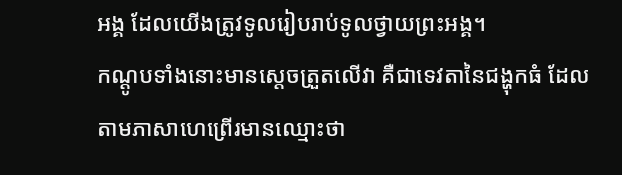អង្គ ដែលយើងត្រូវទូលរៀបរាប់ទូលថ្វាយព្រះអង្គ។
កណ្ដូបទាំងនោះមានស្តេចត្រួតលើវា គឺជាទេវតានៃជង្ហុកធំ ដែលតាមភាសាហេព្រើរមានឈ្មោះថា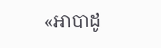«អាបាដូ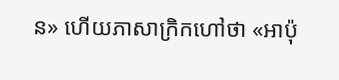ន» ហើយភាសាក្រិកហៅថា «អាប៉ុ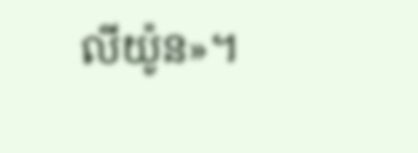លីយ៉ូន»។